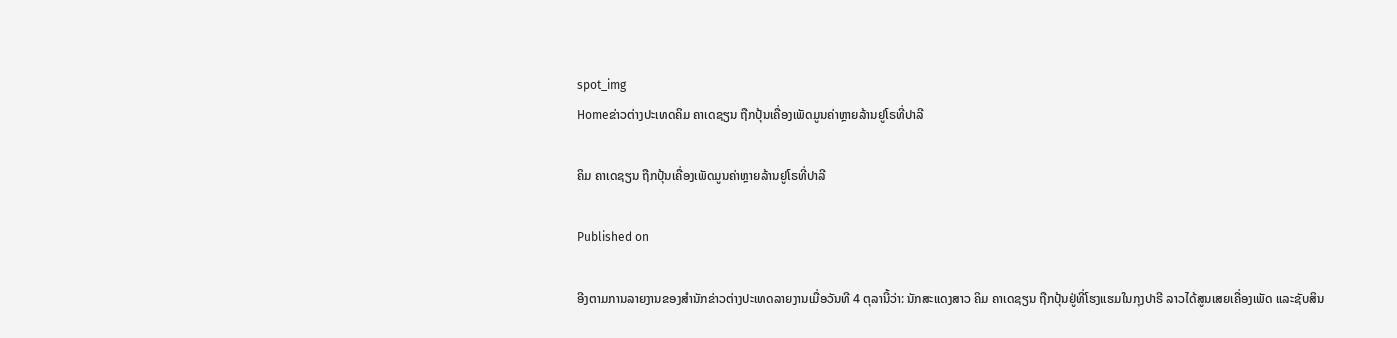spot_img
Homeຂ່າວຕ່າງປະເທດຄິມ ຄາເດຊຽນ ຖືກປຸ້ນເຄື່ອງເພັດມູນຄ່າຫຼາຍລ້ານຢູໂຣທີ່ປາລີ

ຄິມ ຄາເດຊຽນ ຖືກປຸ້ນເຄື່ອງເພັດມູນຄ່າຫຼາຍລ້ານຢູໂຣທີ່ປາລີ

Published on

ອີງຕາມການລາຍງານຂອງສຳນັກຂ່າວຕ່າງປະເທດລາຍງານເມື່ອວັນທີ 4 ຕຸລານີ້ວ່າ: ນັກສະແດງສາວ ຄິມ ຄາເດຊຽນ ຖືກປຸ້ນຢູ່ທີ່ໂຮງແຮມໃນກຸງປາຣີ ລາວໄດ້ສູນເສຍເຄື່ອງເພັດ ແລະຊັບສິນ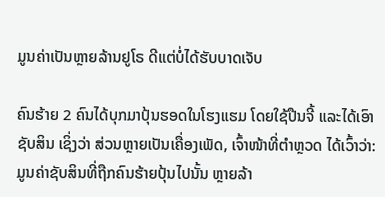ມູນຄ່າເປັນຫຼາຍລ້ານຢູໂຣ ດີແຕ່ບໍ່ໄດ້ຮັບບາດເຈັບ

ຄົນຮ້າຍ 2 ຄົນໄດ້ບຸກມາປຸ້ນຮອດໃນໂຮງແຮມ ໂດຍໃຊ້ປືນຈີ້ ແລະໄດ້ເອົາຊັບສິນ ເຊິ່ງວ່າ ສ່ວນຫຼາຍເປັນເຄື່ອງເພັດ, ເຈົ້າໜ້າທີ່ຕຳຫຼວດ ໄດ້ເວົ້າວ່າ: ມູນຄ່າຊັບສິນທີ່ຖືກຄົນຮ້າຍປຸ້ນໄປນັ້ນ ຫຼາຍລ້າ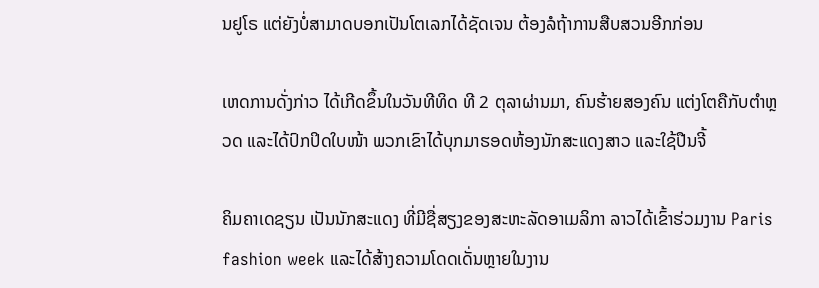ນຢູໂຣ ແຕ່ຍັງບໍ່ສາມາດບອກເປັນໂຕເລກໄດ້ຊັດເຈນ ຕ້ອງລໍຖ້າການສືບສວນອີກກ່ອນ

ເຫດການດັ່ງກ່າວ ໄດ້ເກີດຂຶ້ນໃນວັນທີທິດ ທີ 2 ຕຸລາຜ່ານມາ, ຄົນຮ້າຍສອງຄົນ ແຕ່ງໂຕຄືກັບຕຳຫຼວດ ແລະໄດ້ປົກປິດໃບໜ້າ ພວກເຂົາໄດ້ບຸກມາຮອດຫ້ອງນັກສະແດງສາວ ແລະໃຊ້ປືນຈີ້

ຄິມຄາເດຊຽນ ເປັນນັກສະແດງ ທີ່ມີຊື່ສຽງຂອງສະຫະລັດອາເມລິກາ ລາວໄດ້ເຂົ້າຮ່ວມງານ Paris fashion week ແລະໄດ້ສ້າງຄວາມໂດດເດັ່ນຫຼາຍໃນງານ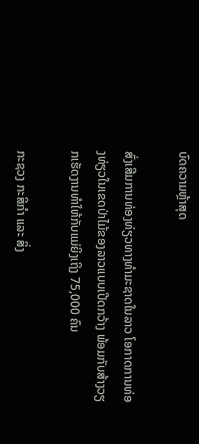ບົດຄວາມຫຼ້າສຸດ

ສົ່ງເສີມການທ່ອງທ່ຽວທາງທຳມະຊາດໃນລາວ ໂອກາດການທ່ອງທ່ຽວໃນເຂດປ່າໄມ້ຂອງລາວແບບເປີດກວ້າງ ພ້ອມກັບສ້າງວຽກເຮັດງານທຳໃຫ້ກັບແມ່ຍິງເຖິງ 75,000 ຄົນ

ກະຊວງ ກະສິກໍາ ແລະ ສິ່ງ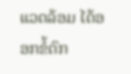ແວດລ້ອມ ໄດ້ອອກຂໍ້ຕົກ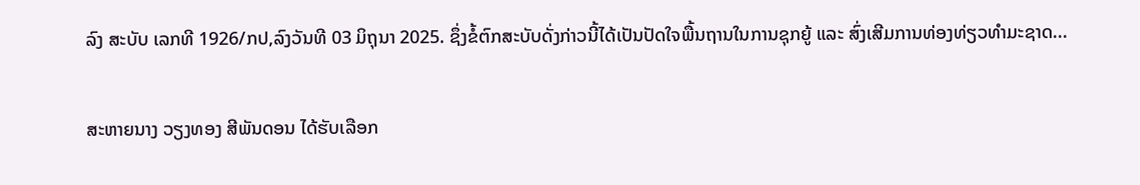ລົງ ສະບັບ ເລກທີ 1926/ກປ,ລົງວັນທີ 03 ມິຖຸນາ 2025. ຊຶ່ງຂໍ້ຕົກສະບັບດັ່ງກ່າວນີ້ໄດ້ເປັນປັດໃຈພື້ນຖານໃນການຊຸກຍູ້ ແລະ ສົ່ງເສີມການທ່ອງທ່ຽວທຳມະຊາດ...

ສະຫາຍນາງ ວຽງທອງ ສີພັນດອນ ໄດ້ຮັບເລືອກ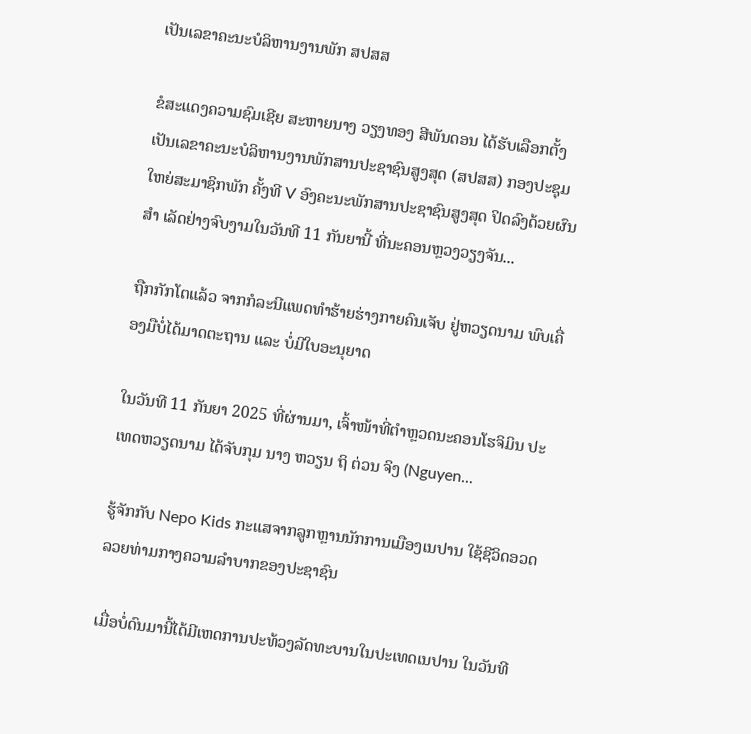ເປັນເລຂາຄະນະບໍລິຫານງານພັກ ສປສສ

ຂໍສະແດງຄວາມຊົມເຊີຍ ສະຫາຍນາງ ວຽງທອງ ສີພັນດອນ ໄດ້ຮັບເລືອກຕັ້ງເປັນເລຂາຄະນະບໍລິຫານງານພັກສານປະຊາຊົນສູງສຸດ (ສປສສ) ກອງປະຊຸມໃຫຍ່ສະມາຊິກພັກ ຄັ້ງທີ V ອົງຄະນະພັກສານປະຊາຊົນສູງສຸດ ປິດລົງດ້ວຍຜົນສຳ ເລັດຢ່າງຈົບງາມໃນວັນທີ 11 ກັນຍານີ້ ທີ່ນະຄອນຫຼວງວຽງຈັນ...

ຖືກກັກໂຕແລ້ວ ຈາກກໍລະນີແພດທຳຮ້າຍຮ່າງກາຍຄົນເຈັບ ຢູ່ຫວຽດນາມ ພົບເຄື່ອງມືບໍ່ໄດ້ມາດຕະຖານ ແລະ ບໍ່ມີໃບອະນຸຍາດ

ໃນວັນທີ 11 ກັນຍາ 2025 ທີ່ຜ່ານມາ, ເຈົ້າໜ້າທີ່ຕຳຫຼວດນະຄອນໂຮຈິມິນ ປະເທດຫວຽດນາມ ໄດ້ຈັບກຸມ ນາງ ຫວຽນ ຖິ ຕ່ວນ ຈິງ (Nguyen...

ຮູ້ຈັກກັບ Nepo Kids ກະແສຈາກລູກຫຼານນັກການເມືອງເນປານ ໃຊ້ຊີວິດອວດລວຍທ່າມກາງຄວາມລຳບາກຂອງປະຊາຊົນ

ເມື່ອບໍ່ດົນມານີ້ໄດ້ມີເຫດການປະທ້ວງລັດທະບານໃນປະເທດເນປານ ໃນວັນທີ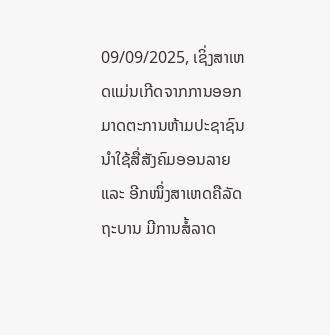09/09/2025, ເຊິ່ງສາເຫດແມ່ນເກີດຈາກການອອກມາດຕະການຫ້າມປະຊາຊົນນໍາໃຊ້ສື່ສັງຄົມອອນລາຍ ແລະ ອີກໜຶ່ງສາເຫດຄືລັດຖະບານ ມີການສໍ້ລາດ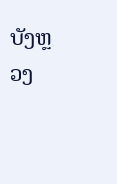ບັງຫຼວງ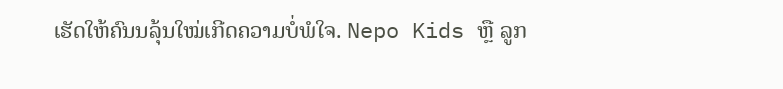ເຮັດໃຫ້ຄົນນລຸ້ນໃໝ່ເກີດຄວາມບໍ່ພໍໃຈ. Nepo Kids ຫຼື ລູກ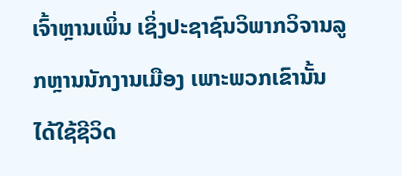ເຈົ້າຫຼານເພິ່ນ ເຊິ່ງປະຊາຊົນວິພາກວິຈານລູກຫຼານນັກງານເມືອງ ເພາະພວກເຂົານັ້ນໄດ້ໃຊ້ຊີວິດ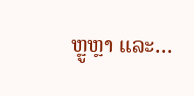ຫຼູຫຼາ ແລະ...